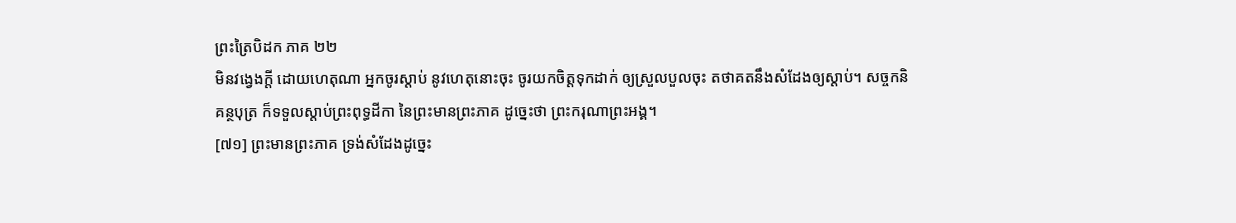ព្រះត្រៃបិដក ភាគ ២២
មិនវង្វេងក្តី ដោយហេតុណា អ្នកចូរស្តាប់ នូវហេតុនោះចុះ ចូរយកចិត្តទុកដាក់ ឲ្យស្រួលបួលចុះ តថាគតនឹងសំដែងឲ្យស្តាប់។ សច្ចកនិគន្ថបុត្រ ក៏ទទួលស្តាប់ព្រះពុទ្ធដីកា នៃព្រះមានព្រះភាគ ដូច្នេះថា ព្រះករុណាព្រះអង្គ។
[៧១] ព្រះមានព្រះភាគ ទ្រង់សំដែងដូច្នេះ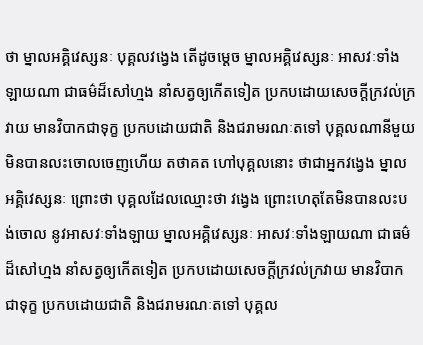ថា ម្នាលអគ្គិវេស្សនៈ បុគ្គលវង្វេង តើដូចម្តេច ម្នាលអគ្គិវេស្សនៈ អាសវៈទាំងឡាយណា ជាធម៌ដ៏សៅហ្មង នាំសត្វឲ្យកើតទៀត ប្រកបដោយសេចក្តីក្រវល់ក្រវាយ មានវិបាកជាទុក្ខ ប្រកបដោយជាតិ និងជរាមរណៈតទៅ បុគ្គលណានីមួយ មិនបានលះចោលចេញហើយ តថាគត ហៅបុគ្គលនោះ ថាជាអ្នកវង្វេង ម្នាលអគ្គិវេស្សនៈ ព្រោះថា បុគ្គលដែលឈ្មោះថា វង្វេង ព្រោះហេតុតែមិនបានលះបង់ចោល នូវអាសវៈទាំងឡាយ ម្នាលអគ្គិវេស្សនៈ អាសវៈទាំងឡាយណា ជាធម៌ដ៏សៅហ្មង នាំសត្វឲ្យកើតទៀត ប្រកបដោយសេចក្តីក្រវល់ក្រវាយ មានវិបាកជាទុក្ខ ប្រកបដោយជាតិ និងជរាមរណៈតទៅ បុគ្គល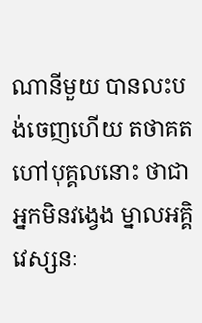ណានីមួយ បានលះបង់ចេញហើយ តថាគត ហៅបុគ្គលនោះ ថាជាអ្នកមិនវង្វេង ម្នាលអគ្គិវេស្សនៈ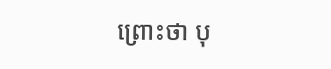ព្រោះថា បុ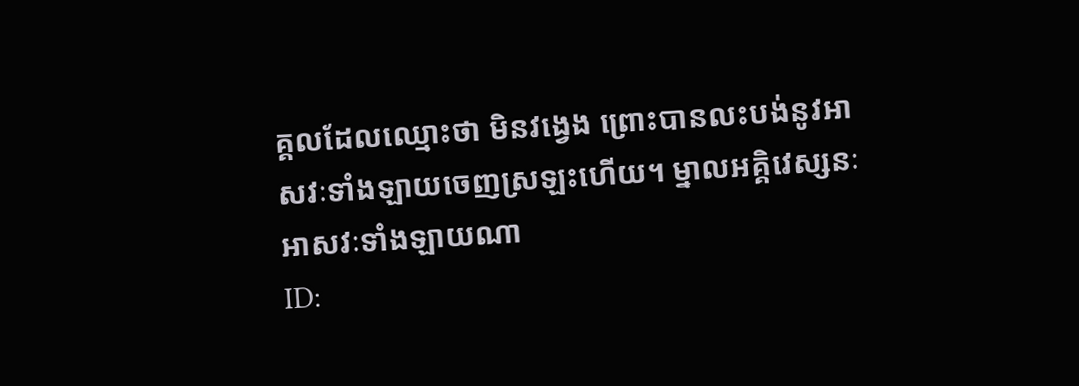គ្គលដែលឈ្មោះថា មិនវង្វេង ព្រោះបានលះបង់នូវអាសវៈទាំងឡាយចេញស្រឡះហើយ។ ម្នាលអគ្គិវេស្សនៈ អាសវៈទាំងឡាយណា
ID: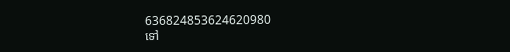636824853624620980
ទៅ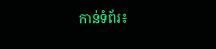កាន់ទំព័រ៖